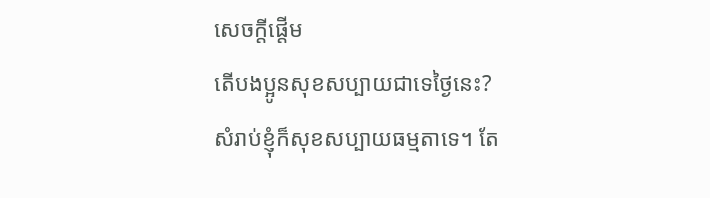សេចក្តីផ្តើម
តើបងប្អូនសុខសប្បាយជាទេថ្ងៃនេះ?
សំរាប់ខ្ញុំក៏សុខសប្បាយធម្មតាទេ។ តែ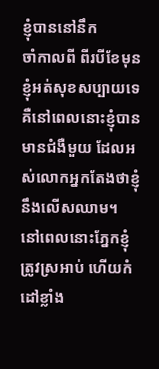ខ្ញុំបាននៅនឹក
ចាំកាលពី ពីរបីខែមុន
ខ្ញុំអត់សុខសប្បាយទេ គឺនៅពេលនោះខ្ញុំបានមានជំងឺមួយ ដែលអស់លោកអ្នកតែងថាខ្ញុំនឹងលើសឈាម។
នៅពេលនោះភ្នែកខ្ញុំត្រូវស្រអាប់ ហើយកំដៅខ្លាំង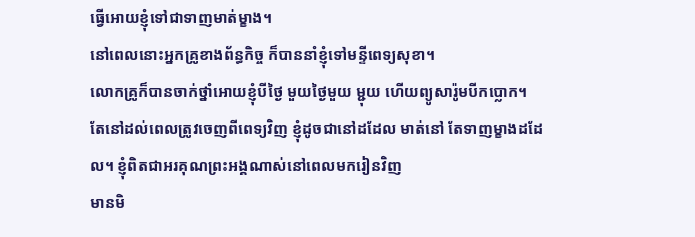ធ្វើអោយខ្ញុំទៅជាទាញមាត់ម្ខាង។
នៅពេលនោះអ្នកគ្រូខាងព័ន្ធកិច្ច ក៏បាននាំខ្ញុំទៅមន្ទីពេទ្យសុខា។
លោកគ្រូក៏បានចាក់ថ្នាំអោយខ្ញុំបីថ្ងៃ មួយថ្ងៃមួយ ម្ជុយ ហើយព្យូសារ៉ូមបីកប្លោក។
តែនៅដល់ពេលត្រូវចេញពីពេទ្យវិញ ខ្ញុំដូចជានៅដដែល មាត់នៅ តែទាញម្ខាងដដែល។ ខ្ញុំពិតជាអរគុណព្រះអង្គណាស់នៅពេលមករៀនវិញ
មានមិ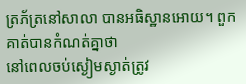ត្រភ័ត្រនៅសាលា បានអធិស្ឋានអោយ។ ពួកគាត់បានកំណត់គ្នាថា
នៅពេលចប់ស្ងៀមស្ងាត់ត្រូវ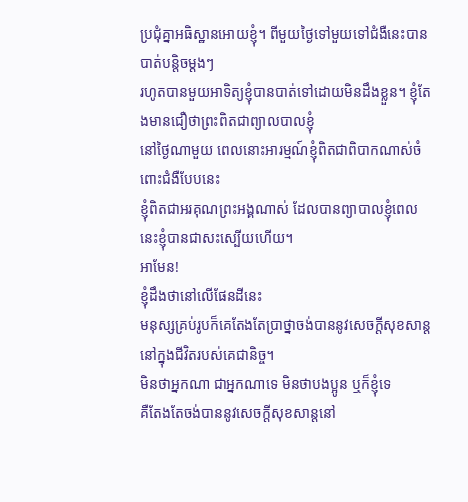ប្រជុំគ្នាអធិស្ឋានអោយខ្ញុំ។ ពីមួយថ្ងៃទៅមួយទៅជំងឺនេះបានបាត់បន្តិចម្តងៗ
រហូតបានមួយអាទិត្យខ្ញុំបានបាត់ទៅដោយមិនដឹងខ្លួន។ ខ្ញុំតែងមានជឿថាព្រះពិតជាព្យាលបាលខ្ញុំ
នៅថ្ងៃណាមួយ ពេលនោះអារម្មណ៍ខ្ញុំពិតជាពិបាកណាស់ចំពោះជំងឺបែបនេះ
ខ្ញុំពិតជាអរគុណព្រះអង្គណាស់ ដែលបានព្យាបាលខ្ញុំពេលនេះខ្ញុំបានជាសះស្បើយហើយ។
អាមែន!
ខ្ញុំដឹងថានៅលើផែនដីនេះ
មនុស្សគ្រប់រូបក៏គេតែងតែប្រាថ្នាចង់បាននូវសេចក្តីសុខសាន្ត នៅក្នុងជីវិតរបស់គេជានិច្ច។
មិនថាអ្នកណា ជាអ្នកណាទេ មិនថាបងប្អូន ឬក៏ខ្ញុំទេ
គឺតែងតែចង់បាននូវសេចក្តីសុខសាន្តនៅ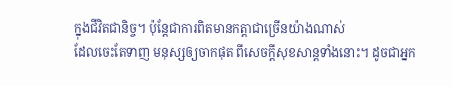ក្នុងជីវិតជានិច្ច។ ប៉ុន្តែជាការពិតមានកត្តាជាច្រើនយ៉ាងណាស់
ដែលចេះតែទាញ មនុស្សឲ្យចាកផុត ពីសេចក្តីសុខសាន្តទាំងនោះ។ ដូចជាអ្នក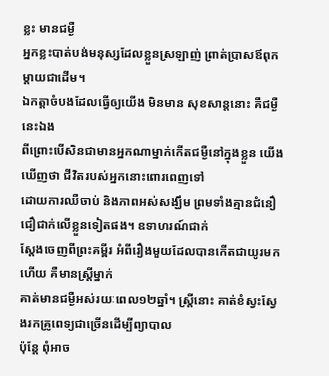ខ្លះ មានជម្ងឺ
អ្នកខ្លះបាត់បង់មនុស្សដែលខ្លួនស្រឡាញ់ ព្រាត់ប្រាសឪពុកម្តាយជាដើម។
ឯកត្តាចំបងដែលធ្វើឲ្យយើង មិនមាន សុខសាន្តនោះ គឺជម្ងឺនេះឯង
ពីព្រោះបើសិនជាមានអ្នកណាម្នាក់កើតជម្ងឺនៅក្នុងខ្លួន យើងឃើញថា ជីវិតរបស់អ្នកនោះពោរពេញទៅ
ដោយការឈឺចាប់ និងភាពអស់សង្ឃឹម ព្រមទាំងគ្មានជំនឿ ជឿជាក់លើខ្លួនទៀតផង។ ឧទាហរណ៍ជាក់
ស្តែងចេញពីព្រះគម្ពីរ អំពីរឿងមួយដែលបានកើតជាយូរមកហើយ គឺមានស្រ្តីម្នាក់
គាត់មានជម្ងឺអស់រយៈពេល១២ឆ្នាំ។ ស្រ្តីនោះ គាត់ខំស្វះស្វែងរកគ្រូពេទ្យជាច្រើនដើម្បីព្យាបាល
ប៉ុន្តែ ពុំអាច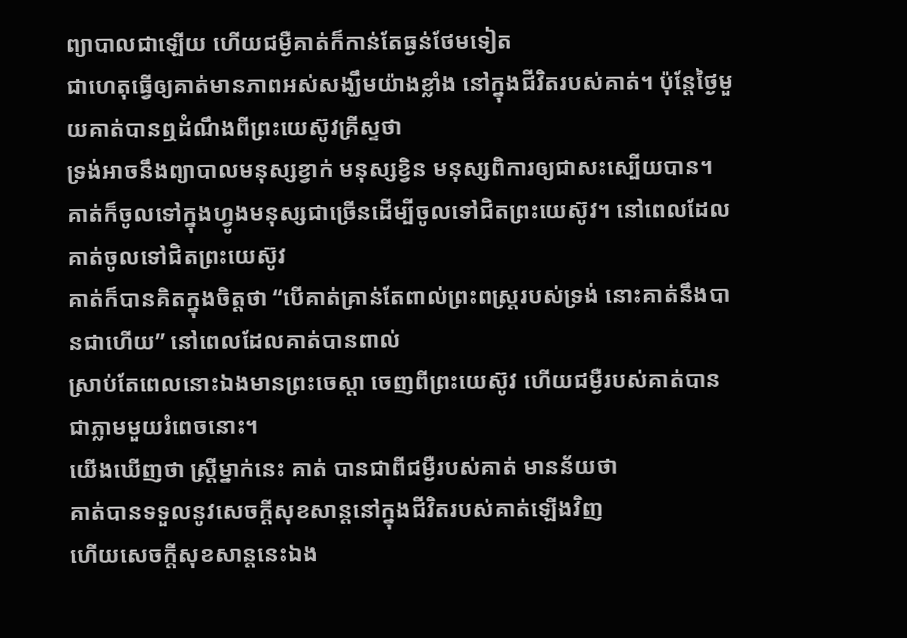ព្យាបាលជាឡើយ ហើយជម្ងឺគាត់ក៏កាន់តែធ្ងន់ថែមទៀត
ជាហេតុធ្វើឲ្យគាត់មានភាពអស់សង្ឃឹមយ៉ាងខ្លាំង នៅក្នុងជីវិតរបស់គាត់។ ប៉ុន្តែថ្ងៃមួយគាត់បានឮដំណឹងពីព្រះយេស៊ូវគ្រីស្ទថា
ទ្រង់អាចនឹងព្យាបាលមនុស្សខ្វាក់ មនុស្សខ្វិន មនុស្សពិការឲ្យជាសះស្បើយបាន។ គាត់ក៏ចូលទៅក្នុងហ្វូងមនុស្សជាច្រើនដើម្បីចូលទៅជិតព្រះយេស៊ូវ។ នៅពេលដែលគាត់ចូលទៅជិតព្រះយេស៊ូវ
គាត់ក៏បានគិតក្នុងចិត្តថា “បើគាត់គ្រាន់តែពាល់ព្រះពស្រ្តរបស់ទ្រង់ នោះគាត់នឹងបានជាហើយ” នៅពេលដែលគាត់បានពាល់
ស្រាប់តែពេលនោះឯងមានព្រះចេស្តា ចេញពីព្រះយេស៊ូវ ហើយជម្ងឺរបស់គាត់បានជាភ្លាមមួយរំពេចនោះ។
យើងឃើញថា ស្រ្តីម្នាក់នេះ គាត់ បានជាពីជម្ងឺរបស់គាត់ មានន័យថា
គាត់បានទទួលនូវសេចក្តីសុខសាន្តនៅក្នុងជីវិតរបស់គាត់ឡើងវិញ
ហើយសេចក្តីសុខសាន្តនេះឯង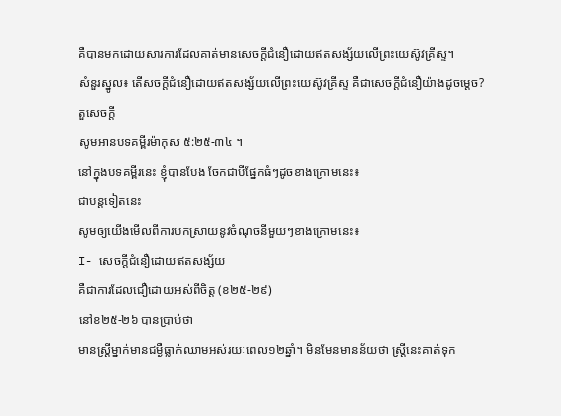គឺបានមកដោយសារការដែលគាត់មានសេចក្តីជំនឿដោយឥតសង្ស័យលើព្រះយេស៊ូវគ្រីស្ទ។
សំនួរស្នូល៖ តើសចក្តីជំនឿដោយឥតសង្ស័យលើព្រះយេស៊ូវគ្រីស្ទ គឺជាសេចក្តីជំនឿយ៉ាងដូចម្តេច?
តួសេចក្តី
សូមអានបទគម្ពីរម៉ាកុស ៥:២៥-៣៤ ។
នៅក្នុងបទគម្ពីរនេះ ខ្ញុំបានបែង ចែកជាបីផ្នែកធំៗដូចខាងក្រោមនេះ៖
ជាបន្តទៀតនេះ
សូមឲ្យយើងមើលពីការបកស្រាយនូវចំណុចនីមួយៗខាងក្រោមនេះ៖
I- សេចក្តីជំនឿដោយឥតសង្ស័យ
គឺជាការដែលជឿដោយអស់ពីចិត្ត (ខ២៥-២៩)
នៅខ២៥-២៦ បានប្រាប់ថា
មានស្រ្តីម្នាក់មានជម្ងឺធ្លាក់ឈាមអស់រយៈពេល១២ឆ្នាំ។ មិនមែនមានន័យថា ស្រ្តីនេះគាត់ទុក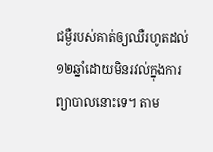ជម្ងឺរបស់គាត់ឲ្យឈឺរហូតដល់១២ឆ្នាំដោយមិនរវល់ក្នុងការព្យាបាលនោះទេ។ តាម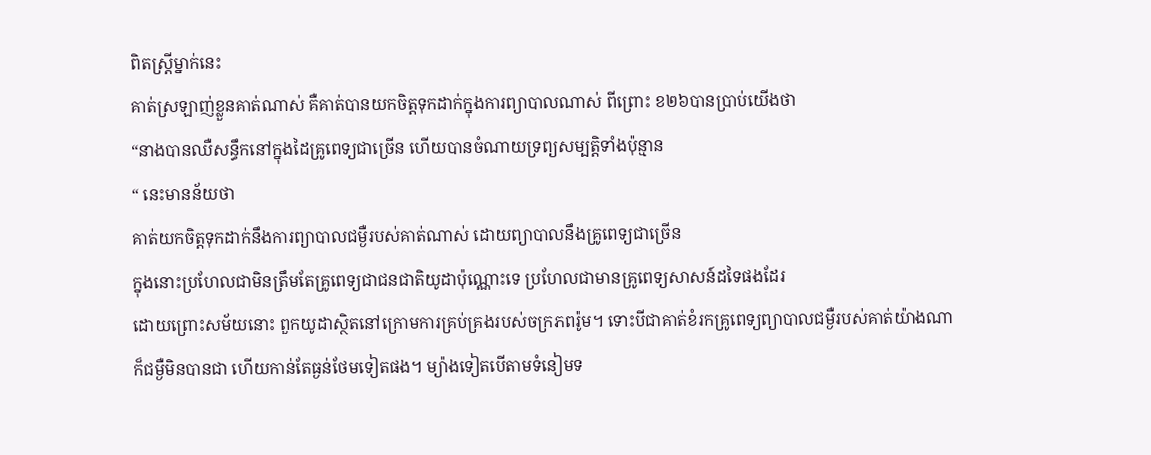ពិតស្រ្តីម្នាក់នេះ
គាត់ស្រឡាញ់ខ្លួនគាត់ណាស់ គឺគាត់បានយកចិត្តទុកដាក់ក្នុងការព្យាបាលណាស់ ពីព្រោះ ខ២៦បានប្រាប់យើងថា
“នាងបានឈឺសន្ធឹកនៅក្នុងដៃគ្រូពេទ្យជាច្រើន ហើយបានចំណាយទ្រព្យសម្បត្តិទាំងប៉ុន្មាន
“ នេះមានន័យថា
គាត់យកចិត្តទុកដាក់នឹងការព្យាបាលជម្ងឺរបស់គាត់ណាស់ ដោយព្យាបាលនឹងគ្រូពេទ្យជាច្រើន
ក្នុងនោះប្រហែលជាមិនត្រឹមតែគ្រូពេទ្យជាជនជាតិយូដាប៉ុណ្ណោះទេ ប្រហែលជាមានគ្រូពេទ្យសាសន៍ដទៃផងដែរ
ដោយព្រោះសម័យនោះ ពួកយូដាស្ថិតនៅក្រោមការគ្រប់គ្រងរបស់ចក្រភពរ៉ូម។ ទោះបីជាគាត់ខំរកគ្រូពេទ្យព្យាបាលជម្ងឺរបស់គាត់យ៉ាងណា
ក៏ជម្ងឺមិនបានជា ហើយកាន់តែធ្ងន់ថែមទៀតផង។ ម្យ៉ាងទៀតបើតាមទំនៀមទ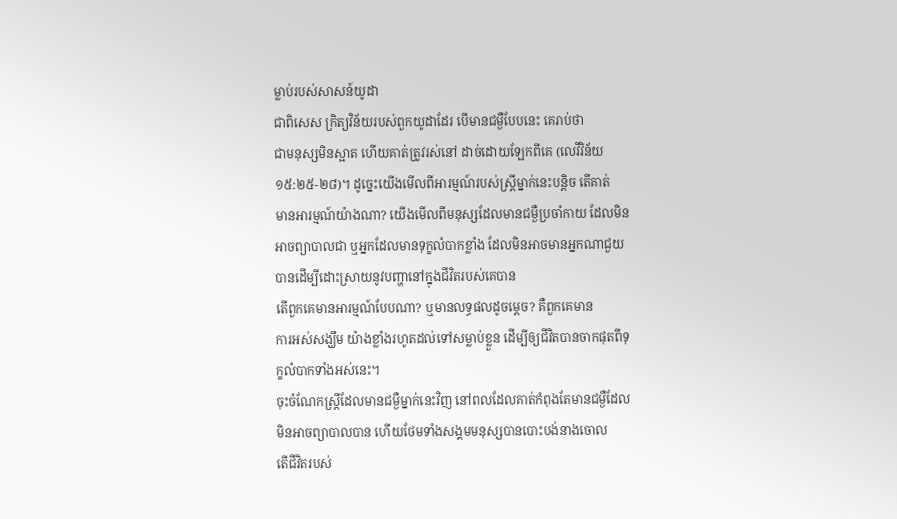ម្លាប់របស់សាសន៍យូដា
ជាពិសេស ក្រិត្យវិន័យរបស់ពួកយូដាដែរ បើមានជម្ងឺបែបនេះ គេរាប់ថា
ជាមនុស្សមិនស្អាត ហើយគាត់ត្រូវរស់នៅ ដាច់ដោយឡែកពីគេ (លេវីវិន័យ
១៥:២៥-២៨)។ ដូច្នេះយើងមើលពីអារម្មណ៍របស់ស្រ្តីម្នាក់នេះបន្តិច តើគាត់
មានអារម្មណ៍យ៉ាងណា? យើងមើលពីមនុស្សដែលមានជម្ងឺប្រចាំកាយ ដែលមិនអាចព្យាបាលជា ឬអ្នកដែលមានទុក្ខលំបាកខ្លាំង ដែលមិនអាចមានអ្នកណាជួយបានដើម្បីដោះស្រាយនូវបញ្ហានៅក្នុងជីវិតរបស់គេបាន
តើពួកគេមានអារម្មណ៍បែបណា? ឬមានលទ្ធផលដូចម្តេច? គឺពួកគេមាន
ការអស់សង្ឃឹម យ៉ាងខ្លាំងរហូតដល់ទៅសម្លាប់ខ្លួន ដើម្បីឲ្យជីវិតបានចាកផុតពីទុក្ខលំបាកទាំងអស់នេះ។
ចុះចំណែកស្រ្តីដែលមានជម្ងឺម្នាក់នេះវិញ នៅពលដែលគាត់កំពុងតែមានជម្ងឺដែលមិនអាចព្យាបាលបាន ហើយថែមទាំងសង្គមមនុស្សបានបោះបង់នាងចោល
តើជីវិតរបស់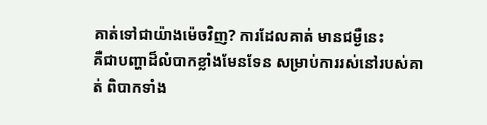គាត់ទៅជាយ៉ាងម៉េចវិញ? ការដែលគាត់ មានជម្ងឺនេះ
គឺជាបញ្ហាដ៏លំបាកខ្លាំងមែនទែន សម្រាប់ការរស់នៅរបស់គាត់ ពិបាកទាំង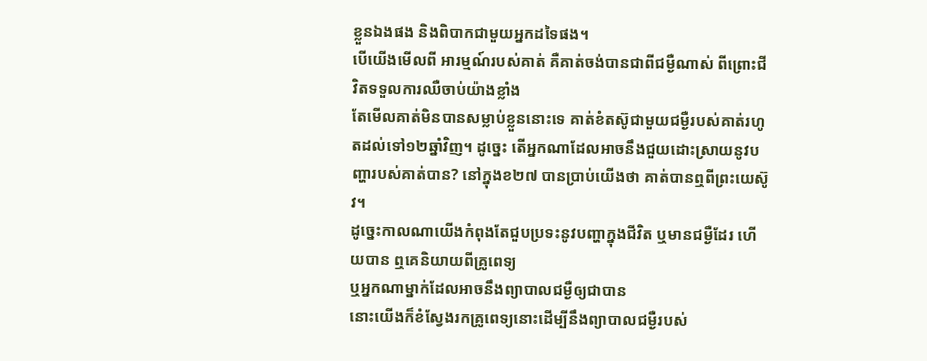ខ្លួនឯងផង និងពិបាកជាមួយអ្នកដទៃផង។
បើយើងមើលពី អារម្មណ៍របស់គាត់ គឺគាត់ចង់បានជាពីជម្ងឺណាស់ ពីព្រោះជីវិតទទួលការឈឺចាប់យ៉ាងខ្លាំង
តែមើលគាត់មិនបានសម្លាប់ខ្លួននោះទេ គាត់ខំតស៊ូជាមួយជម្ងឺរបស់គាត់រហូតដល់ទៅ១២ឆ្នាំវិញ។ ដូច្នេះ តើអ្នកណាដែលអាចនឹងជួយដោះស្រាយនូវបញ្ហារបស់គាត់បាន? នៅក្នុងខ២៧ បានប្រាប់យើងថា គាត់បានឮពីព្រះយេស៊ូវ។
ដូច្នេះកាលណាយើងកំពុងតែជួបប្រទះនូវបញ្ហាក្នុងជីវិត ឬមានជម្ងឺដែរ ហើយបាន ឮគេនិយាយពីគ្រូពេទ្យ
ឬអ្នកណាម្នាក់ដែលអាចនឹងព្យាបាលជម្ងឺឲ្យជាបាន
នោះយើងក៏ខំស្វែងរកគ្រូពេទ្យនោះដើម្បីនឹងព្យាបាលជម្ងឺរបស់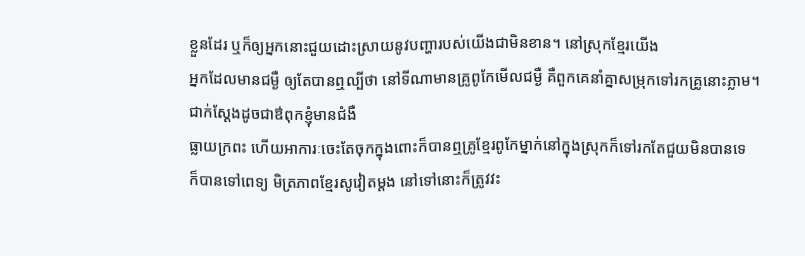ខ្លួនដែរ ឬក៏ឲ្យអ្នកនោះជួយដោះស្រាយនូវបញ្ហារបស់យើងជាមិនខាន។ នៅស្រុកខ្មែរយើង
អ្នកដែលមានជម្ងឺ ឲ្យតែបានឮល្បីថា នៅទីណាមានគ្រូពូកែមើលជម្ងឺ គឺពួកគេនាំគ្នាសម្រុកទៅរកគ្រូនោះភ្លាម។ ជាក់ស្តែងដូចជាឳពុកខ្ញុំមានជំងឺ
ធ្លាយក្រពះ ហើយអាការៈចេះតែចុកក្នុងពោះក៏បានឮគ្រូខ្មែរពូកែម្នាក់នៅក្នុងស្រុកក៏ទៅរកតែជួយមិនបានទេ
ក៏បានទៅពេទ្យ មិត្រភាពខ្មែរសូវៀតម្តង នៅទៅនោះក៏ត្រូវវះ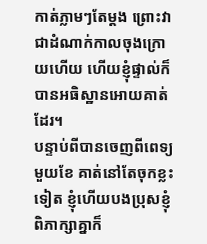កាត់ភ្លាមៗតែម្តង ព្រោះវាជាដំណាក់កាលចុងក្រោយហើយ ហើយខ្ញុំផ្ទាល់ក៏បានអធិស្ឋានអោយគាត់ដែរ។
បន្ទាប់ពីបានចេញពីពេទ្យមួយខែ គាត់នៅតែចុកខ្លះទៀត ខ្ញុំហើយបងប្រុសខ្ញុំ
ពិភាក្សាគ្នាក៏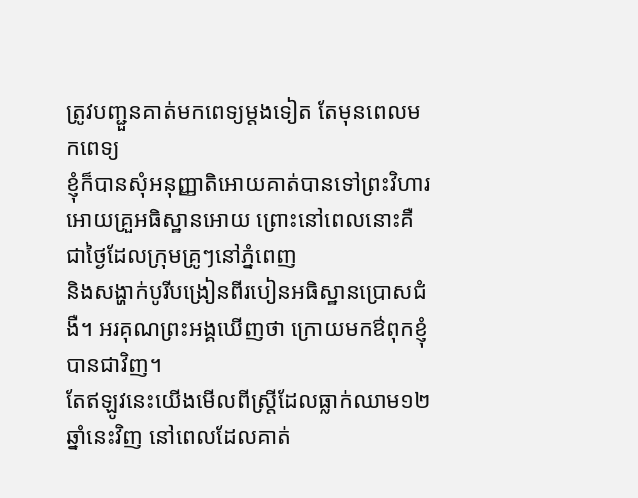ត្រូវបញ្ជួនគាត់មកពេទ្យម្តងទៀត តែមុនពេលមកពេទ្យ
ខ្ញុំក៏បានសុំអនុញ្ញាតិអោយគាត់បានទៅព្រះវិហារ
អោយគ្រួអធិស្ឋានអោយ ព្រោះនៅពេលនោះគឺជាថ្ងៃដែលក្រុមគ្រូៗនៅភ្នំពេញ
និងសង្ហាក់បូរីបង្រៀនពីរបៀនអធិស្ឋានប្រោសជំងឺ។ អរគុណព្រះអង្គឃើញថា ក្រោយមកឳពុកខ្ញុំបានជាវិញ។
តែឥឡូវនេះយើងមើលពីស្រ្តីដែលធ្លាក់ឈាម១២ឆ្នាំនេះវិញ នៅពេលដែលគាត់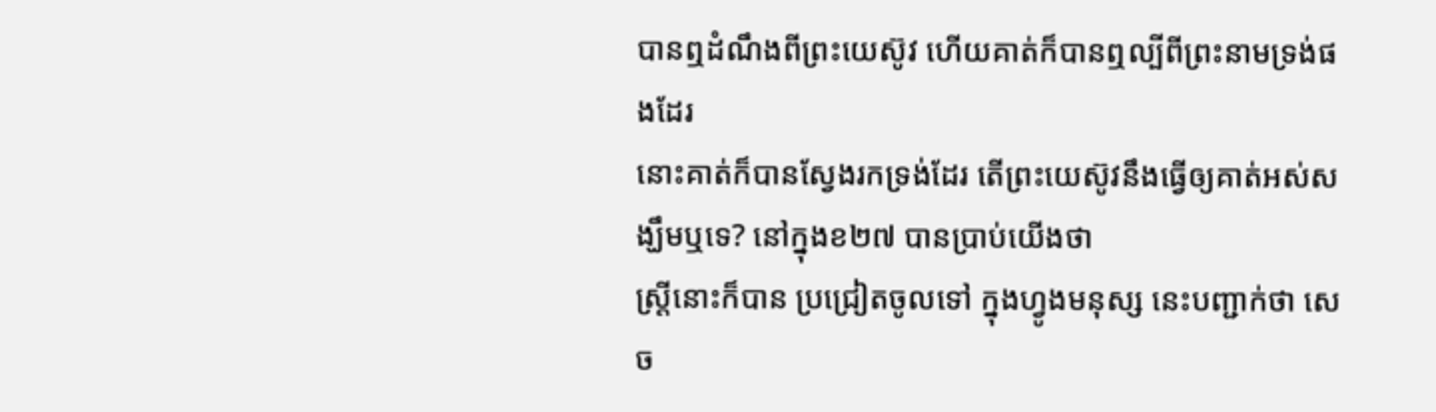បានឮដំណឹងពីព្រះយេស៊ូវ ហើយគាត់ក៏បានឮល្បីពីព្រះនាមទ្រង់ផងដែរ
នោះគាត់ក៏បានស្វែងរកទ្រង់ដែរ តើព្រះយេស៊ូវនឹងធ្វើឲ្យគាត់អស់សង្ឃឹមឬទេ? នៅក្នុងខ២៧ បានប្រាប់យើងថា
ស្រ្តីនោះក៏បាន ប្រជ្រៀតចូលទៅ ក្នុងហ្វូងមនុស្ស នេះបញ្ជាក់ថា សេច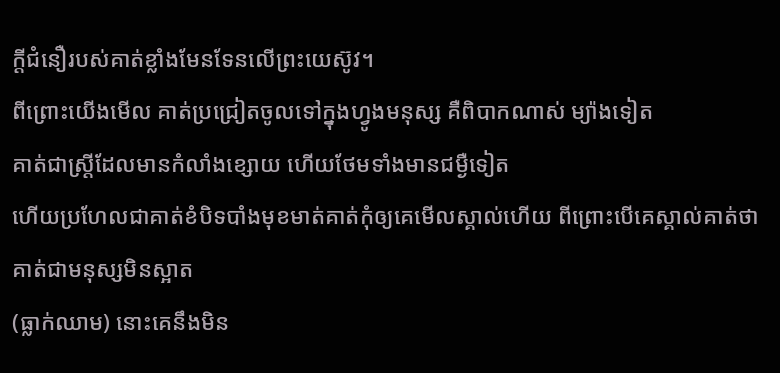ក្តីជំនឿរបស់គាត់ខ្លាំងមែនទែនលើព្រះយេស៊ូវ។
ពីព្រោះយើងមើល គាត់ប្រជ្រៀតចូលទៅក្នុងហ្វូងមនុស្ស គឺពិបាកណាស់ ម្យ៉ាងទៀត
គាត់ជាស្រ្តីដែលមានកំលាំងខ្សោយ ហើយថែមទាំងមានជម្ងឺទៀត
ហើយប្រហែលជាគាត់ខំបិទបាំងមុខមាត់គាត់កុំឲ្យគេមើលស្គាល់ហើយ ពីព្រោះបើគេស្គាល់គាត់ថា គាត់ជាមនុស្សមិនស្អាត
(ធ្លាក់ឈាម) នោះគេនឹងមិន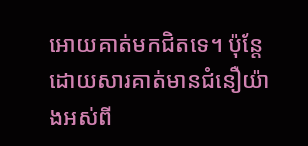អោយគាត់មកជិតទេ។ ប៉ុន្តែដោយសារគាត់មានជំនឿយ៉ាងអស់ពី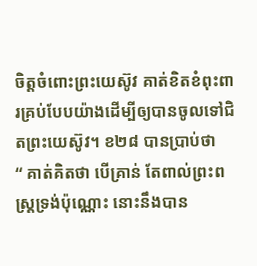ចិត្តចំពោះព្រះយេស៊ូវ គាត់ខិតខំពុះពារគ្រប់បែបយ៉ាងដើម្បីឲ្យបានចូលទៅជិតព្រះយេស៊ូវ។ ខ២៨ បានប្រាប់ថា
“ គាត់គិតថា បើគ្រាន់ តែពាល់ព្រះពស្រ្តទ្រង់ប៉ុណ្ណោះ នោះនឹងបាន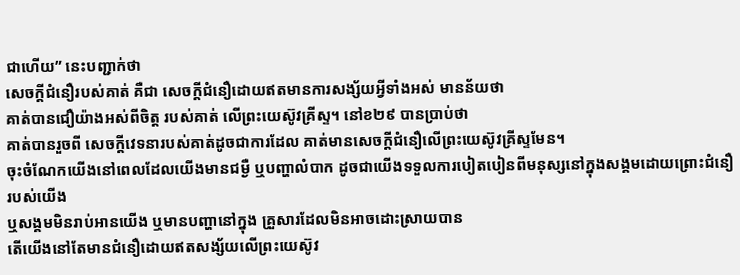ជាហើយ” នេះបញ្ជាក់ថា
សេចក្តីជំនឿរបស់គាត់ គឺជា សេចក្តីជំនឿដោយឥតមានការសង្ស័យអ្វីទាំងអស់ មានន័យថា
គាត់បានជឿយ៉ាងអស់ពីចិត្ត របស់គាត់ លើព្រះយេស៊ូវគ្រីស្ទ។ នៅខ២៩ បានប្រាប់ថា
គាត់បានរួចពី សេចក្តីវេទនារបស់គាត់ដូចជាការដែល គាត់មានសេចក្តីជំនឿលើព្រះយេស៊ូវគ្រីស្ទមែន។
ចុះចំណែកយើងនៅពេលដែលយើងមានជម្ងឺ ឬបញ្ហាលំបាក ដូចជាយើងទទួលការបៀតបៀនពីមនុស្សនៅក្នុងសង្គមដោយព្រោះជំនឿរបស់យើង
ឬសង្គមមិនរាប់អានយើង ឬមានបញ្ហានៅក្នុង គ្រួសារដែលមិនអាចដោះស្រាយបាន
តើយើងនៅតែមានជំនឿដោយឥតសង្ស័យលើព្រះយេស៊ូវ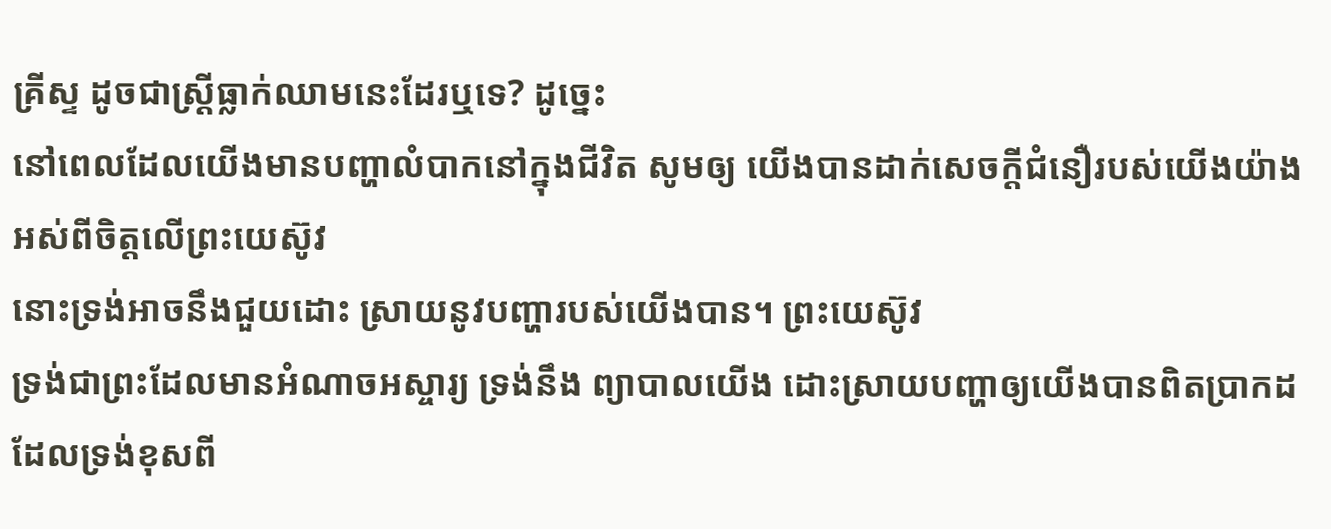គ្រីស្ទ ដូចជាស្រ្តីធ្លាក់ឈាមនេះដែរឬទេ? ដូច្នេះ
នៅពេលដែលយើងមានបញ្ហាលំបាកនៅក្នុងជីវិត សូមឲ្យ យើងបានដាក់សេចក្តីជំនឿរបស់យើងយ៉ាងអស់ពីចិត្តលើព្រះយេស៊ូវ
នោះទ្រង់អាចនឹងជួយដោះ ស្រាយនូវបញ្ហារបស់យើងបាន។ ព្រះយេស៊ូវ
ទ្រង់ជាព្រះដែលមានអំណាចអស្ចារ្យ ទ្រង់នឹង ព្យាបាលយើង ដោះស្រាយបញ្ហាឲ្យយើងបានពិតប្រាកដ
ដែលទ្រង់ខុសពី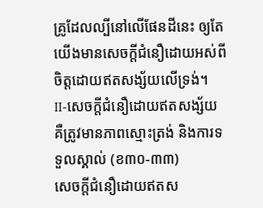គ្រូដែលល្បីនៅលើផែនដីនេះ ឲ្យតែយើងមានសេចក្តីជំនឿដោយអស់ពីចិត្តដោយឥតសង្ស័យលើទ្រង់។
II-សេចក្តីជំនឿដោយឥតសង្ស័យ
គឺត្រូវមានភាពស្មោះត្រង់ និងការទទួលស្គាល់ (ខ៣០-៣៣)
សេចក្តីជំនឿដោយឥតស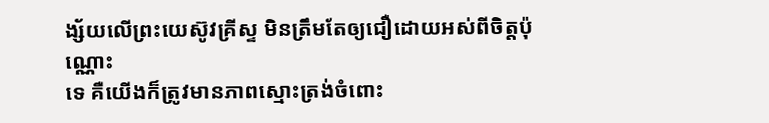ង្ស័យលើព្រះយេស៊ូវគ្រីស្ទ មិនត្រឹមតែឲ្យជឿដោយអស់ពីចិត្តប៉ុណ្ណោះ
ទេ គឺយើងក៏ត្រូវមានភាពស្មោះត្រង់ចំពោះ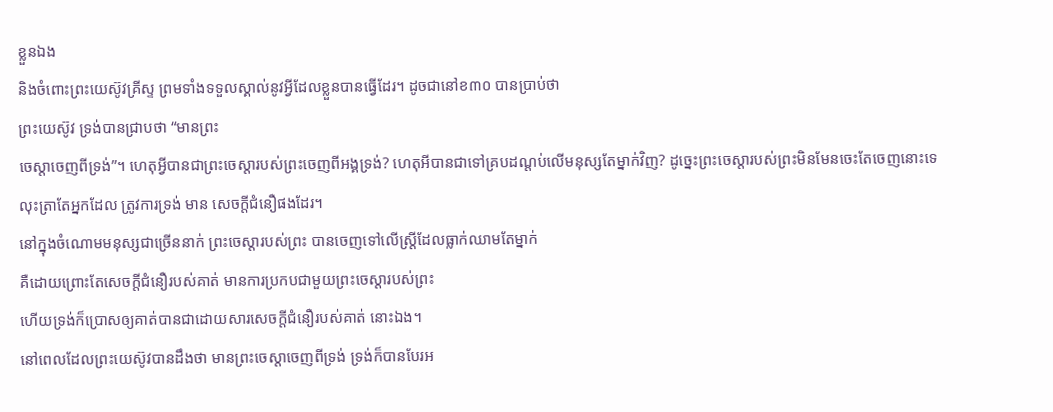ខ្លួនឯង
និងចំពោះព្រះយេស៊ូវគ្រីស្ទ ព្រមទាំងទទួលស្គាល់នូវអ្វីដែលខ្លួនបានធ្វើដែរ។ ដូចជានៅខ៣០ បានប្រាប់ថា
ព្រះយេស៊ូវ ទ្រង់បានជ្រាបថា “មានព្រះ
ចេស្តាចេញពីទ្រង់”។ ហេតុអ្វីបានជាព្រះចេស្តារបស់ព្រះចេញពីអង្គទ្រង់? ហេតុអីបានជាទៅគ្របដណ្តប់លើមនុស្សតែម្នាក់វិញ? ដូច្នេះព្រះចេស្តារបស់ព្រះមិនមែនចេះតែចេញនោះទេ
លុះត្រាតែអ្នកដែល ត្រូវការទ្រង់ មាន សេចក្តីជំនឿផងដែរ។
នៅក្នុងចំណោមមនុស្សជាច្រើននាក់ ព្រះចេស្តារបស់ព្រះ បានចេញទៅលើស្រ្តីដែលធ្លាក់ឈាមតែម្នាក់
គឺដោយព្រោះតែសេចក្តីជំនឿរបស់គាត់ មានការប្រកបជាមួយព្រះចេស្តារបស់ព្រះ
ហើយទ្រង់ក៏ប្រោសឲ្យគាត់បានជាដោយសារសេចក្តីជំនឿរបស់គាត់ នោះឯង។
នៅពេលដែលព្រះយេស៊ូវបានដឹងថា មានព្រះចេស្តាចេញពីទ្រង់ ទ្រង់ក៏បានបែរអ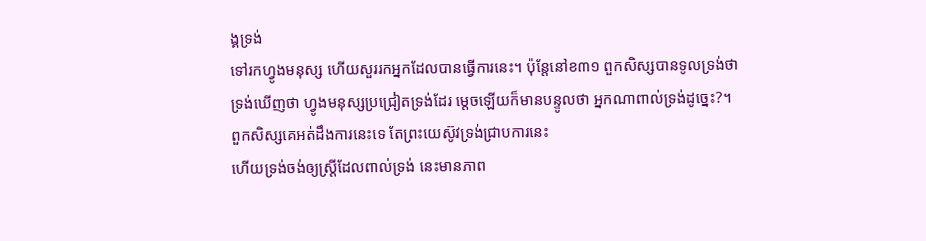ង្គទ្រង់
ទៅរកហ្វូងមនុស្ស ហើយសួររកអ្នកដែលបានធ្វើការនេះ។ ប៉ុន្តែនៅខ៣១ ពួកសិស្សបានទូលទ្រង់ថា
ទ្រង់ឃើញថា ហ្វូងមនុស្សប្រជ្រៀតទ្រង់ដែរ ម្តេចឡើយក៏មានបន្ទូលថា អ្នកណាពាល់ទ្រង់ដូច្នេះ?។
ពួកសិស្សគេអត់ដឹងការនេះទេ តែព្រះយេស៊ូវទ្រង់ជ្រាបការនេះ
ហើយទ្រង់ចង់ឲ្យស្រ្តីដែលពាល់ទ្រង់ នេះមានភាព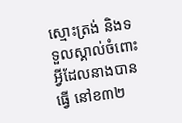ស្មោះត្រង់ និងទទួលស្គាល់ចំពោះអ្វីដែលនាងបានធ្វើ នៅខ៣២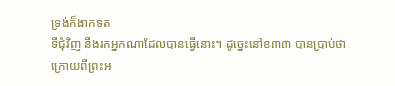ទ្រង់ក៏ងាកទត
ទីជុំវិញ នឹងរកអ្នកណាដែលបានធ្វើនោះ។ ដូច្នេះនៅខ៣៣ បានប្រាប់ថា
ក្រោយពីព្រះអ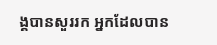ង្គបានសួររក អ្នកដែលបាន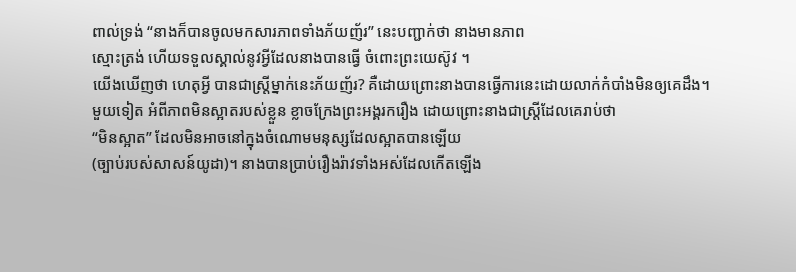ពាល់ទ្រង់ “នាងក៏បានចូលមកសារភាពទាំងភ័យញ័រ” នេះបញ្ជាក់ថា នាងមានភាព
ស្មោះត្រង់ ហើយទទួលស្គាល់នូវអ្វីដែលនាងបានធ្វើ ចំពោះព្រះយេស៊ូវ ។
យើងឃើញថា ហេតុអ្វី បានជាស្រ្តីម្នាក់នេះភ័យញ័រ? គឺដោយព្រោះនាងបានធ្វើការនេះដោយលាក់កំបាំងមិនឲ្យគេដឹង។
មួយទៀត អំពីភាពមិនស្អាតរបស់ខ្លួន ខ្លាចក្រែងព្រះអង្គរករឿង ដោយព្រោះនាងជាស្រ្តីដែលគេរាប់ថា
“មិនស្អាត” ដែលមិនអាចនៅក្នុងចំណោមមនុស្សដែលស្អាតបានឡើយ
(ច្បាប់របស់សាសន៍យូដា)។ នាងបានប្រាប់រឿងរ៉ាវទាំងអស់ដែលកើតឡើង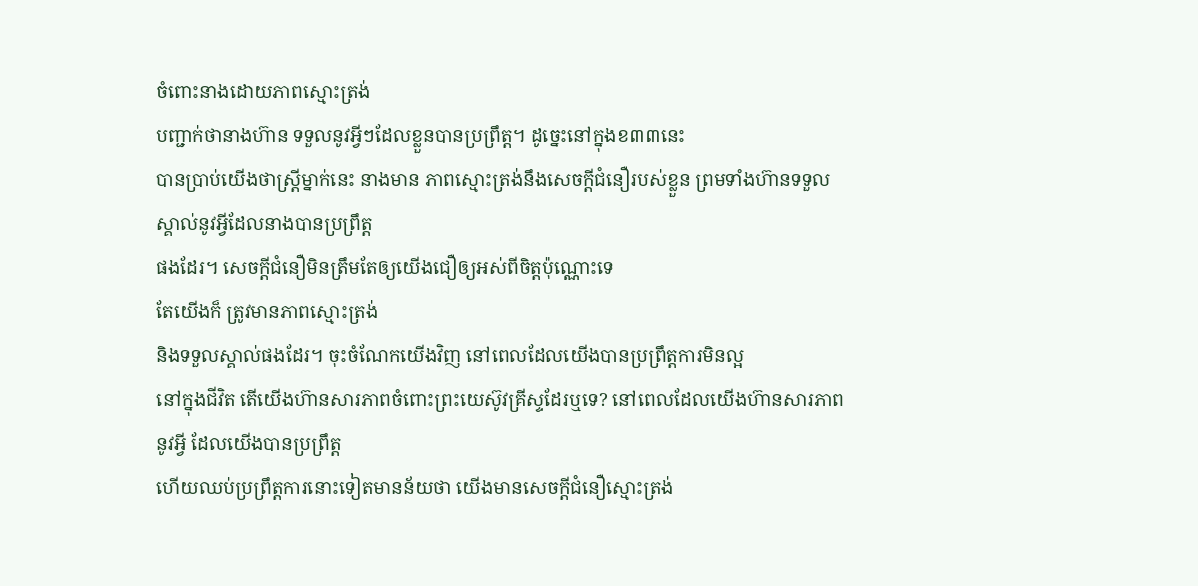ចំពោះនាងដោយភាពស្មោះត្រង់
បញ្ជាក់ថានាងហ៊ាន ទទួលនូវអ្វីៗដែលខ្លួនបានប្រព្រឹត្ត។ ដូច្នេះនៅក្នុងខ៣៣នេះ
បានប្រាប់យើងថាស្រ្តីម្នាក់នេះ នាងមាន ភាពស្មោះត្រង់នឹងសេចក្តីជំនឿរបស់ខ្លួន ព្រមទាំងហ៊ានទទួលស្គាល់នូវអ្វីដែលនាងបានប្រព្រឹត្ត
ផងដែរ។ សេចក្តីជំនឿមិនត្រឹមតែឲ្យយើងជឿឲ្យអស់ពីចិត្តប៉ុណ្ណោះទេ
តែយើងក៏ ត្រូវមានភាពស្មោះត្រង់
និងទទួលស្គាល់ផងដែរ។ ចុះចំណែកយើងវិញ នៅពេលដែលយើងបានប្រព្រឹត្តការមិនល្អ
នៅក្នុងជីវិត តើយើងហ៊ានសារភាពចំពោះព្រះយេស៊ូវគ្រីស្ទដែរឬទេ? នៅពេលដែលយើងហ៊ានសារភាពនូវអ្វី ដែលយើងបានប្រព្រឹត្ត
ហើយឈប់ប្រព្រឹត្តការនោះទៀតមានន័យថា យើងមានសេចក្តីជំនឿស្មោះត្រង់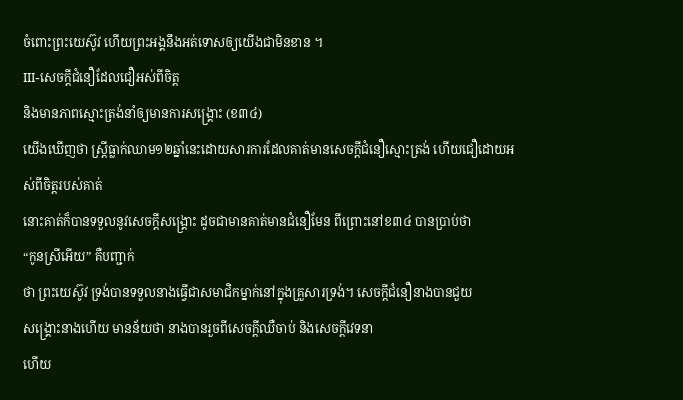ចំពោះព្រះយេស៊ូវ ហើយព្រះអង្គនឹងអត់ទោសឲ្យយើងជាមិនខាន ។
III-សេចក្តីជំនឿដែលជឿអស់ពីចិត្ត
និងមានភាពស្មោះត្រង់នាំឲ្យមានការសង្រ្គោះ (ខ៣៤)
យើងឃើញថា ស្រ្តីធ្លាក់ឈាម១២ឆ្នាំនេះដោយសារការដែលគាត់មានសេចក្តីជំនឿស្មោះត្រង់ ហើយជឿដោយអស់ពីចិត្តរបស់គាត់
នោះគាត់ក៏បានទទួលនូវសេចក្តីសង្រ្គោះ ដូចជាមានគាត់មានជំនឿមែន ពីព្រោះនៅខ៣៤ បានប្រាប់ថា
“កូនស្រីអើយ” គឺបញ្ជាក់
ថា ព្រះយេស៊ូវ ទ្រង់បានទទួលនាងធ្វើជាសមាជិកម្នាក់នៅក្នុងគ្រួសារទ្រង់។ សេចក្តីជំនឿនាងបានជួយ
សង្រ្គោះនាងហើយ មានន័យថា នាងបានរួចពីសេចក្តីឈឺចាប់ និងសេចក្តីវេទនា
ហើយ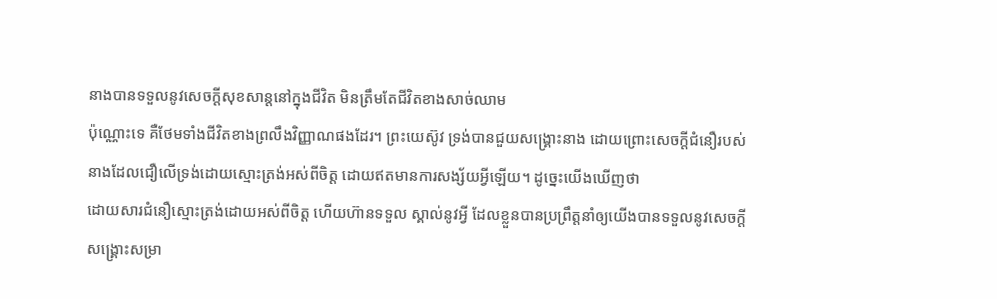នាងបានទទួលនូវសេចក្តីសុខសាន្តនៅក្នុងជីវិត មិនត្រឹមតែជីវិតខាងសាច់ឈាម
ប៉ុណ្ណោះទេ គឺថែមទាំងជីវិតខាងព្រលឹងវិញ្ញាណផងដែរ។ ព្រះយេស៊ូវ ទ្រង់បានជួយសង្រ្គោះនាង ដោយព្រោះសេចក្តីជំនឿរបស់នាងដែលជឿលើទ្រង់ដោយស្មោះត្រង់អស់ពីចិត្ត ដោយឥតមានការសង្ស័យអ្វីឡើយ។ ដូច្នេះយើងឃើញថា
ដោយសារជំនឿស្មោះត្រង់ដោយអស់ពីចិត្ត ហើយហ៊ានទទួល ស្គាល់នូវអ្វី ដែលខ្លួនបានប្រព្រឹត្តនាំឲ្យយើងបានទទួលនូវសេចក្តីសង្រ្គោះសម្រា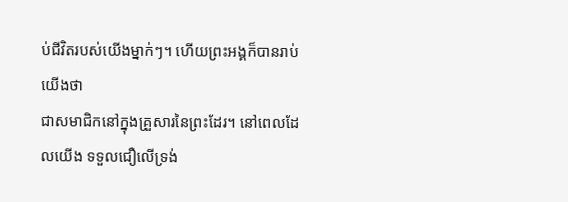ប់ជីវិតរបស់យើងម្នាក់ៗ។ ហើយព្រះអង្គក៏បានរាប់យើងថា
ជាសមាជិកនៅក្នុងគ្រួសារនៃព្រះដែរ។ នៅពេលដែលយើង ទទួលជឿលើទ្រង់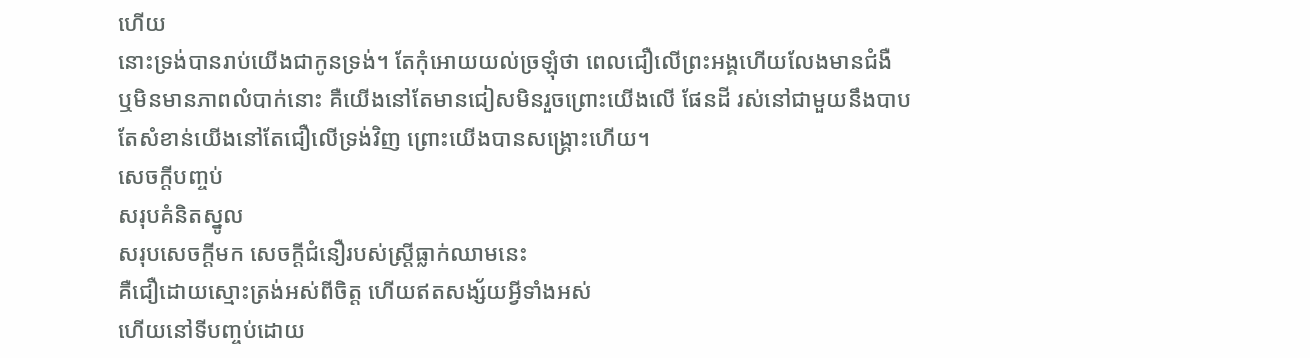ហើយ
នោះទ្រង់បានរាប់យើងជាកូនទ្រង់។ តែកុំអោយយល់ច្រឡុំថា ពេលជឿលើព្រះអង្គហើយលែងមានជំងឺ
ឬមិនមានភាពលំបាក់នោះ គឺយើងនៅតែមានជៀសមិនរួចព្រោះយើងលើ ផែនដី រស់នៅជាមួយនឹងបាប
តែសំខាន់យើងនៅតែជឿលើទ្រង់វិញ ព្រោះយើងបានសង្គ្រោះហើយ។
សេចក្តីបញ្ចប់
សរុបគំនិតស្នូល
សរុបសេចក្តីមក សេចក្តីជំនឿរបស់ស្រ្តីធ្លាក់ឈាមនេះ
គឺជឿដោយស្មោះត្រង់អស់ពីចិត្ត ហើយឥតសង្ស័យអ្វីទាំងអស់
ហើយនៅទីបញ្ចប់ដោយ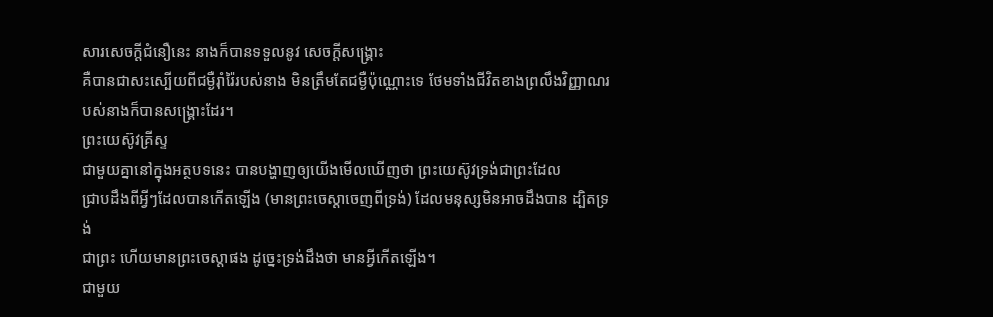សារសេចក្តីជំនឿនេះ នាងក៏បានទទួលនូវ សេចក្តីសង្រ្គោះ
គឺបានជាសះស្បើយពីជម្ងឺរ៉ាំរ៉ៃរបស់នាង មិនត្រឹមតែជម្ងឺប៉ុណ្ណោះទេ ថែមទាំងជីវិតខាងព្រលឹងវិញ្ញាណរបស់នាងក៏បានសង្រ្គោះដែរ។
ព្រះយេស៊ូវគ្រីស្ទ
ជាមួយគ្នានៅក្នុងអត្ថបទនេះ បានបង្ហាញឲ្យយើងមើលឃើញថា ព្រះយេស៊ូវទ្រង់ជាព្រះដែល
ជ្រាបដឹងពីអ្វីៗដែលបានកើតឡើង (មានព្រះចេស្តាចេញពីទ្រង់) ដែលមនុស្សមិនអាចដឹងបាន ដ្បិតទ្រង់
ជាព្រះ ហើយមានព្រះចេស្តាផង ដូច្នេះទ្រង់ដឹងថា មានអ្វីកើតឡើង។
ជាមួយ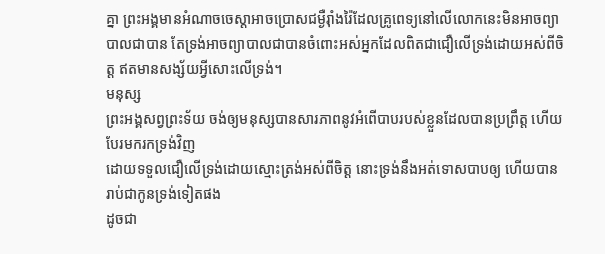គ្នា ព្រះអង្គមានអំណាចចេស្តាអាចប្រោសជម្ងឺរ៉ាំងរ៉ៃដែលគ្រូពេទ្យនៅលើលោកនេះមិនអាចព្យាបាលជាបាន តែទ្រង់អាចព្យាបាលជាបានចំពោះអស់អ្នកដែលពិតជាជឿលើទ្រង់ដោយអស់ពីចិត្ត ឥតមានសង្ស័យអ្វីសោះលើទ្រង់។
មនុស្ស
ព្រះអង្គសព្វព្រះទ័យ ចង់ឲ្យមនុស្សបានសារភាពនូវអំពើបាបរបស់ខ្លួនដែលបានប្រព្រឹត្ត ហើយបែរមករកទ្រង់វិញ
ដោយទទួលជឿលើទ្រង់ដោយស្មោះត្រង់អស់ពីចិត្ត នោះទ្រង់នឹងអត់ទោសបាបឲ្យ ហើយបានរាប់ជាកូនទ្រង់ទៀតផង
ដូចជា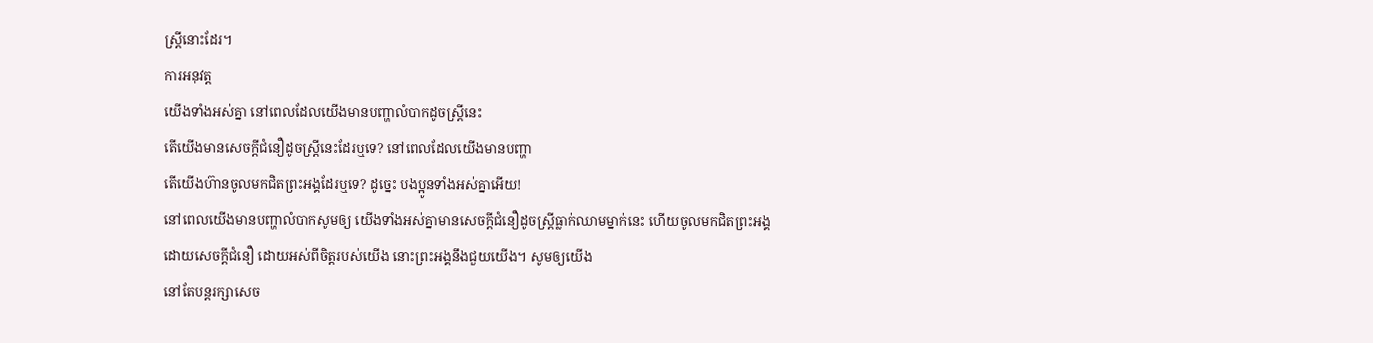ស្ត្រីនោះដែរ។
ការអនុវត្ត
យើងទាំងអស់គ្នា នៅពេលដែលយើងមានបញ្ហាលំបាកដូចស្រ្តីនេះ
តើយើងមានសេចក្តីជំនឿដូចស្រ្តីនេះដែរឬទេ? នៅពេលដែលយើងមានបញ្ហា
តើយើងហ៊ានចូលមកជិតព្រះអង្គដែរឬទេ? ដូច្នេះ បងប្អូនទាំងអស់គ្នាអើយ!
នៅពេលយើងមានបញ្ហាលំបាកសូមឲ្យ យើងទាំងអស់គ្នាមានសេចក្តីជំនឿដូចស្រ្តីធ្លាក់ឈាមម្នាក់នេះ ហើយចូលមកជិតព្រះអង្គ
ដោយសេចក្តីជំនឿ ដោយអស់ពីចិត្តរបស់យើង នោះព្រះអង្គនឹងជួយយើង។ សូមឲ្យយើង
នៅតែបន្តរក្សាសេច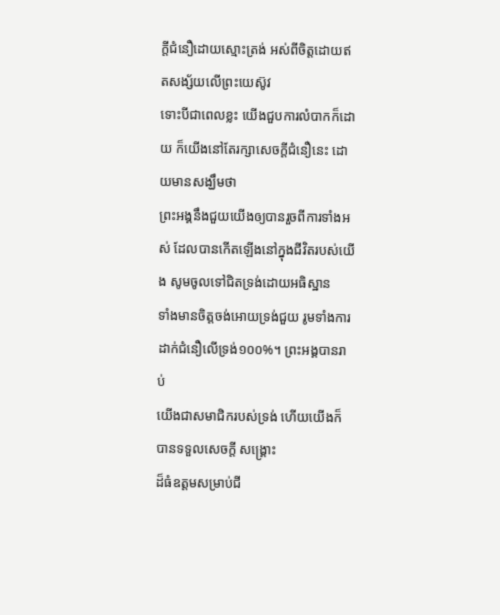ក្តីជំនឿដោយស្មោះត្រង់ អស់ពីចិត្តដោយឥតសង្ស័យលើព្រះយេស៊ូវ
ទោះបីជាពេលខ្លះ យើងជួបការលំបាកក៏ដោយ ក៏យើងនៅតែរក្សាសេចក្តីជំនឿនេះ ដោយមានសង្ឃឹមថា
ព្រះអង្គនឹងជួយយើងឲ្យបានរួចពីការទាំងអស់ ដែលបានកើតឡើងនៅក្នុងជីវិតរបស់យើង សូមចូលទៅជិតទ្រង់ដោយអធិស្ឋាន
ទាំងមានចិត្តចង់អោយទ្រង់ជួយ រូមទាំងការដាក់ជំនឿលើទ្រង់១០០%។ ព្រះអង្គបានរាប់
យើងជាសមាជិករបស់ទ្រង់ ហើយយើងក៏បានទទួលសេចក្តី សង្រ្គោះ
ដ៏ធំឧត្តមសម្រាប់ជី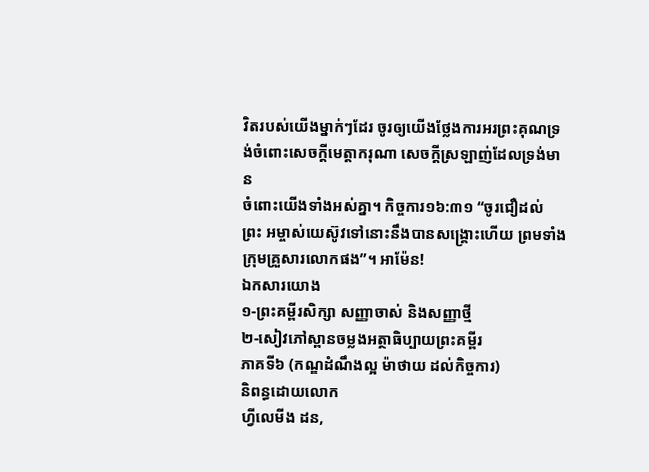វិតរបស់យើងម្នាក់ៗដែរ ចូរឲ្យយើងថ្លែងការអរព្រះគុណទ្រង់ចំពោះសេចក្តីមេត្តាករុណា សេចក្តីស្រឡាញ់ដែលទ្រង់មាន
ចំពោះយើងទាំងអស់គ្នា។ កិច្ចការ១៦:៣១ “ចូរជឿដល់
ព្រះ អម្ចាស់យេស៊ូវទៅនោះនឹងបានសង្រ្គោះហើយ ព្រមទាំង
ក្រុមគ្រួសារលោកផង”។ អាម៉ែន!
ឯកសារយោង
១-ព្រះគម្ពីរសិក្សា សញ្ញាចាស់ និងសញ្ញាថ្មី
២-សៀវភៅស្ពានចម្លងអត្ថាធិប្បាយព្រះគម្ពីរ
ភាគទី៦ (កណ្ឌដំណឹងល្អ ម៉ាថាយ ដល់កិច្ចការ)
និពន្ធដោយលោក
ហ្វីលេមីង ដន,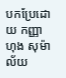បកប្រែដោយ កញ្ញាហុង សុម៉ាល័យ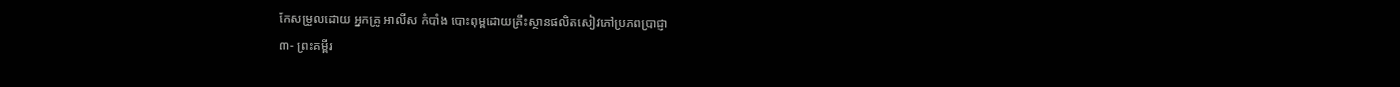កែសម្រួលដោយ អ្នកគ្រូ អាលីស កំបាំង បោះពុម្ពដោយគ្រឹះស្ថានផលិតសៀវភៅប្រភពប្រាជ្ញា
៣- ព្រះគម្ពីរ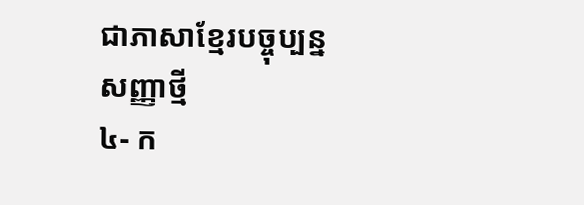ជាភាសាខ្មែរបច្ចុប្បន្ន
សញ្ញាថ្មី
៤- ក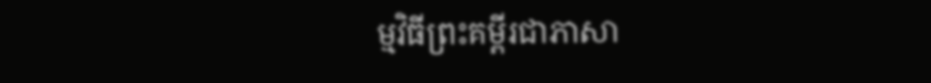ម្មវិធីព្រះគម្ពីរជាភាសា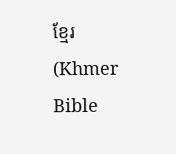ខ្មែរ (Khmer Bible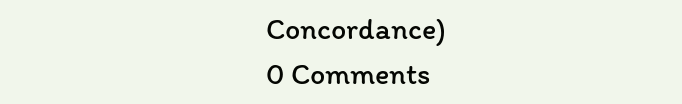Concordance)
0 Comments